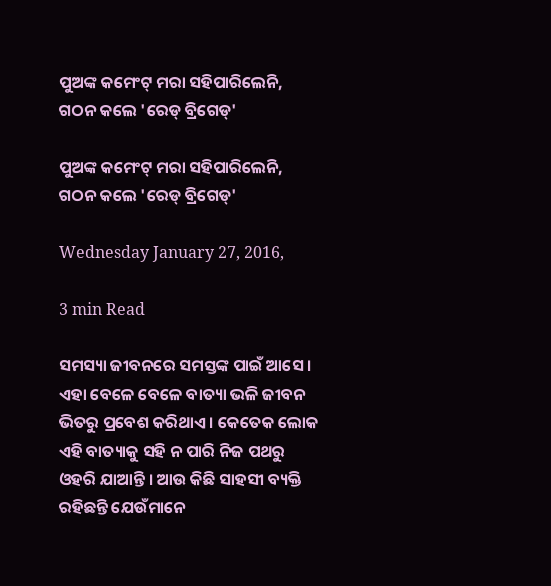ପୁଅଙ୍କ କମେଂଟ୍ ମରା ସହିପାରିଲେନି, ଗଠନ କଲେ 'ରେଡ୍ ବ୍ରିଗେଡ୍'

ପୁଅଙ୍କ କମେଂଟ୍ ମରା ସହିପାରିଲେନି, ଗଠନ କଲେ 'ରେଡ୍ ବ୍ରିଗେଡ୍'

Wednesday January 27, 2016,

3 min Read

ସମସ୍ୟା ଜୀବନରେ ସମସ୍ତଙ୍କ ପାଇଁ ଆସେ । ଏହା ବେଳେ ବେଳେ ବାତ୍ୟା ଭଳି ଜୀବନ ଭିତରୁ ପ୍ରବେଶ କରିଥାଏ । କେତେକ ଲୋକ ଏହି ବାତ୍ୟାକୁ ସହି ନ ପାରି ନିଜ ପଥରୁ ଓହରି ଯାଆନ୍ତି । ଆଉ କିଛି ସାହସୀ ବ୍ୟକ୍ତି ରହିଛନ୍ତି ଯେଉଁମାନେ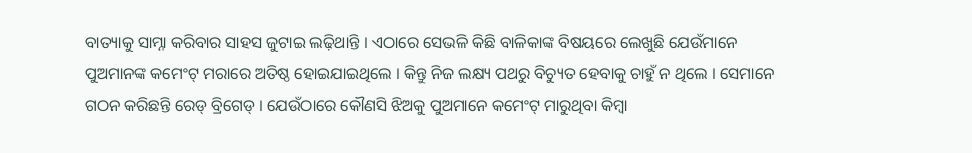ବାତ୍ୟାକୁ ସାମ୍ନା କରିବାର ସାହସ ଜୁଟାଇ ଲଢ଼ିଥାନ୍ତି । ଏଠାରେ ସେଭଳି କିଛି ବାଳିକାଙ୍କ ବିଷୟରେ ଲେଖୁଛି ଯେଉଁମାନେ ପୁଅମାନଙ୍କ କମେଂଟ୍ ମରାରେ ଅତିଷ୍ଠ ହୋଇଯାଇଥିଲେ । କିନ୍ତୁ ନିଜ ଲକ୍ଷ୍ୟ ପଥରୁ ବିଚ୍ୟୁତ ହେବାକୁ ଚାହୁଁ ନ ଥିଲେ । ସେମାନେ ଗଠନ କରିଛନ୍ତି ରେଡ୍ ବ୍ରିଗେଡ୍ । ଯେଉଁଠାରେ କୌଣସି ଝିଅକୁ ପୁଅମାନେ କମେଂଟ୍ ମାରୁଥିବା କିମ୍ବା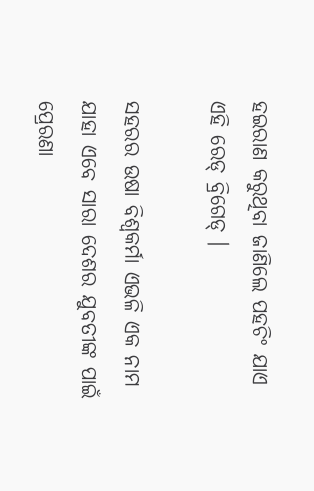ହଇରାଣ କରୁଥିବା ଜାଣିଲେ ପହଚିଂ ଯାଏ ଏହି ରେଡ୍ ବ୍ରିଗେଡ୍ ।

ସହରର ଉଷା ବିଶ୍ୱକର୍ମା ଏଭଳି ଏକ ନାମ ଯାହା ଏବେ ସାରା ଦେଶର ଯୁବତୀଙ୍କ ପାଇଁ ପ୍ରେରଣା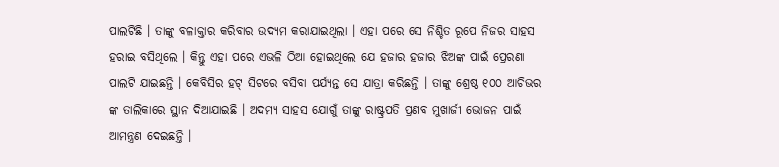ପାଲଟିଛି । ତାଙ୍କୁ ବଳାକ୍ତାର କରିବାର ଉଦ୍ୟମ କରାଯାଇଥିଲା । ଏହା ପରେ ସେ ନିଶ୍ଚିତ ରୂପେ ନିଜର ସାହସ ହରାଇ ବସିଥିଲେ । କିନ୍ତୁ ଏହା ପରେ ଏଭଳି ଠିଆ ହୋଇଥିଲେ ଯେ ହଜାର ହଜାର ଝିଅଙ୍କ ପାଇଁ ପ୍ରେରଣା ପାଲଟି ଯାଇଛନ୍ତି । କେବିସିର ହଟ୍ ସିଟରେ ବସିବା ପର୍ଯ୍ୟନ୍ତ ସେ ଯାତ୍ରା କରିଛନ୍ତି । ତାଙ୍କୁ ଶ୍ରେଷ୍ଠ ୧୦୦ ଆଚିଭର ଙ୍କ ତାଲିକାରେ ସ୍ଥାନ ଦିଆଯାଇଛି । ଅଦମ୍ୟ ସାହସ ଯୋଗୁଁ ତାଙ୍କୁ ରାଷ୍ଟ୍ରପତି ପ୍ରଣବ ମୁଖାର୍ଜୀ ଭୋଜନ ପାଇଁ ଆମନ୍ତ୍ରଣ ଦେଇଛନ୍ତି ।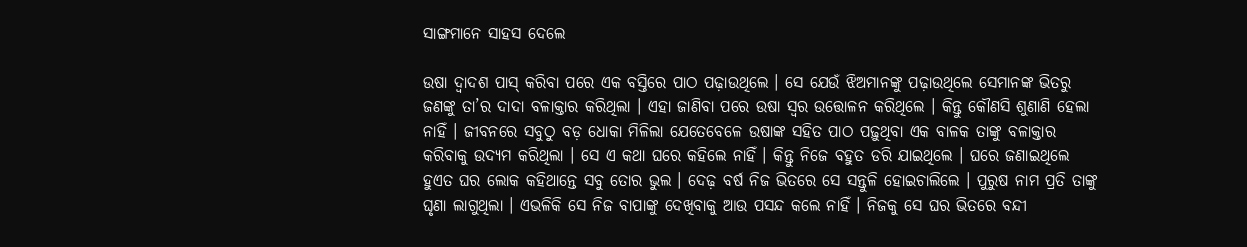ସାଙ୍ଗମାନେ ସାହସ ଦେଲେ

ଉଷା ଦ୍ୱାଦଶ ପାସ୍ କରିବା ପରେ ଏକ ବସ୍ତିରେ ପାଠ ପଢ଼ାଉଥିଲେ । ସେ ଯେଉଁ ଝିଅମାନଙ୍କୁ ପଢ଼ାଉଥିଲେ ସେମାନଙ୍କ ଭିତରୁ ଜଣଙ୍କୁ ତା’ର ଦାଦା ବଳାକ୍ତାର କରିଥିଲା । ଏହା ଜାଣିବା ପରେ ଉଷା ସ୍ୱର ଉତ୍ତୋଳନ କରିଥିଲେ । କିନ୍ତୁ କୌଣସି ଶୁଣାଣି ହେଲା ନାହିଁ । ଜୀବନରେ ସବୁଠୁ ବଡ଼ ଧୋକା ମିଳିଲା ଯେତେବେଳେ ଉଷାଙ୍କ ସହିତ ପାଠ ପଢ଼ୁଥିବା ଏକ ବାଳକ ତାଙ୍କୁ ବଳାକ୍ତାର କରିବାକୁ ଉଦ୍ୟମ କରିଥିଲା । ସେ ଏ କଥା ଘରେ କହିଲେ ନାହିଁ । କିନ୍ତୁ ନିଜେ ବହୁତ ଡରି ଯାଇଥିଲେ । ଘରେ ଜଣାଇଥିଲେ ହୁଏତ ଘର ଲୋକ କହିଥାନ୍ତେ ସବୁ ତୋର ଭୁଲ । ଦେଢ଼ ବର୍ଷ ନିଜ ଭିତରେ ସେ ସନ୍ତୁଳି ହୋଇଚାଲିଲେ । ପୁରୁଷ ନାମ ପ୍ରତି ତାଙ୍କୁ ଘୃଣା ଲାଗୁଥିଲା । ଏଭଳିକି ସେ ନିଜ ବାପାଙ୍କୁ ଦେଖିବାକୁ ଆଉ ପସନ୍ଦ କଲେ ନାହିଁ । ନିଜକୁ ସେ ଘର ଭିତରେ ବନ୍ଦୀ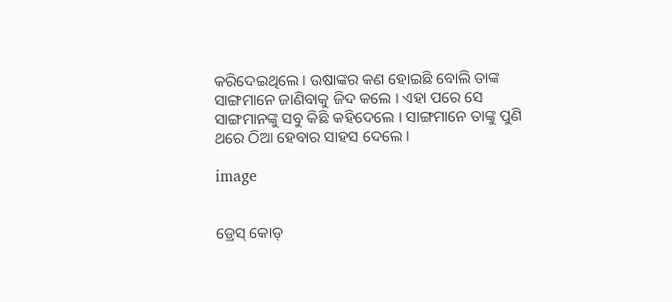କରିଦେଇଥିଲେ । ଉଷାଙ୍କର କଣ ହୋଇଛି ବୋଲି ତାଙ୍କ ସାଙ୍ଗମାନେ ଜାଣିବାକୁ ଜିଦ କଲେ । ଏହା ପରେ ସେ ସାଙ୍ଗମାନଙ୍କୁ ସବୁ କିଛି କହିଦେଲେ । ସାଙ୍ଗମାନେ ତାଙ୍କୁ ପୁଣି ଥରେ ଠିଆ ହେବାର ସାହସ ଦେଲେ ।

image


ଡ୍ରେସ୍ କୋଡ୍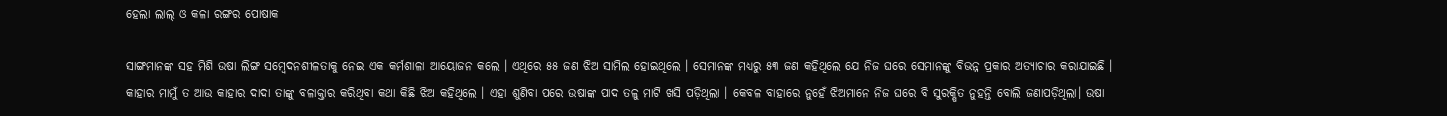ହେଲା ଲାଲ୍ ଓ କଳା ରଙ୍ଗର ପୋଷାକ

ସାଙ୍ଗମାନଙ୍କ ସହ ମିଶି ଉଷା ଲିଙ୍ଗ ସମ୍ବେଦନଶୀଳତାକୁ ନେଇ ଏକ କର୍ମଶାଳା ଆୟୋଜନ କଲେ । ଏଥିରେ ୫୫ ଜଣ ଝିଅ ସାମିଲ ହୋଇଥିଲେ । ସେମାନଙ୍କ ମଧ୍ୟରୁ ୫୩ ଜଣ କହିଥିଲେ ଯେ ନିଜ ଘରେ ସେମାନଙ୍କୁ ବିଭନ୍ନ ପ୍ରକାର ଅତ୍ୟାଚାର କରାଯାଇଛି । କାହାର ମାମୁଁ ତ ଆଉ କାହାର ଦାଦା ତାଙ୍କୁ ବଳାକ୍ତାର କରିଥିବା କଥା କିଛି ଝିଅ କହିଥିଲେ । ଏହା ଶୁଣିବା ପରେ ଉଷାଙ୍କ ପାଦ ତଳୁ ମାଟି ଖସି ପଡ଼ିଥିଲା । କେବଳ ବାହାରେ ନୁହେଁ ଝିଅମାନେ ନିଜ ଘରେ ବି ସୁରକ୍ଷିତ ନୁହନ୍ତି ବୋଲି ଜଣାପଡ଼ିଥିଲା। ଉଷା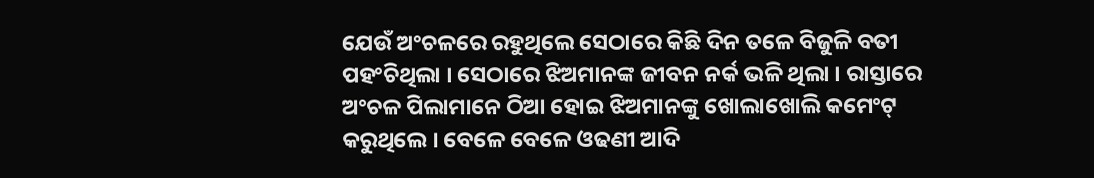ଯେଉଁ ଅଂଚଳରେ ରହୁଥିଲେ ସେଠାରେ କିଛି ଦିନ ତଳେ ବିଜୁଳି ବତୀ ପହଂଚିଥିଲା । ସେଠାରେ ଝିଅମାନଙ୍କ ଜୀବନ ନର୍କ ଭଳି ଥିଲା । ରାସ୍ତାରେ ଅଂଚଳ ପିଲାମାନେ ଠିଆ ହୋଇ ଝିଅମାନଙ୍କୁ ଖୋଲାଖୋଲି କମେଂଟ୍ କରୁଥିଲେ । ବେଳେ ବେଳେ ଓଢଣୀ ଆଦି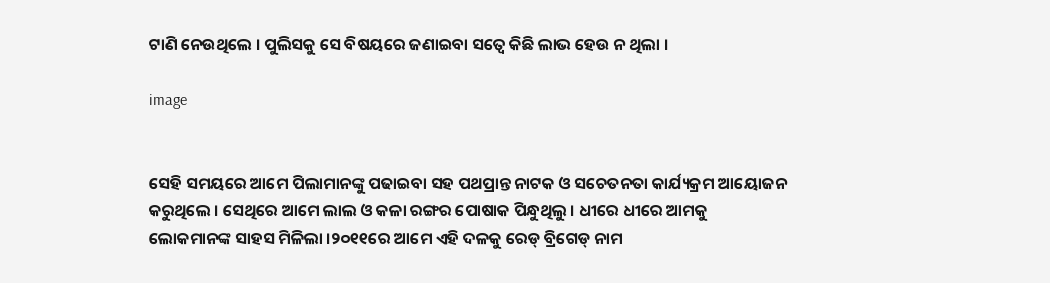ଟାଣି ନେଉଥିଲେ । ପୁଲିସକୁ ସେ ବିଷୟରେ ଜଣାଇବା ସତ୍ୱେ କିଛି ଲାଭ ହେଉ ନ ଥିଲା ।

image


ସେହି ସମୟରେ ଆମେ ପିଲାମାନଙ୍କୁ ପଢାଇବା ସହ ପଥପ୍ରାନ୍ତ ନାଟକ ଓ ସଚେତନତା କାର୍ଯ୍ୟକ୍ରମ ଆୟୋଜନ କରୁଥିଲେ । ସେଥିରେ ଆମେ ଲାଲ ଓ କଳା ରଙ୍ଗର ପୋଷାକ ପିନ୍ଧୁଥିଲୁ । ଧୀରେ ଧୀରେ ଆମକୁ ଲୋକମାନଙ୍କ ସାହସ ମିଳିଲା ।୨୦୧୧ରେ ଆମେ ଏହି ଦଳକୁ ରେଡ୍ ବ୍ରିଗେଡ୍ ନାମ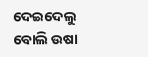ଦେଇଦେଲୁ ବୋଲି ଉଷା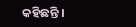କହିଛନ୍ତି ।